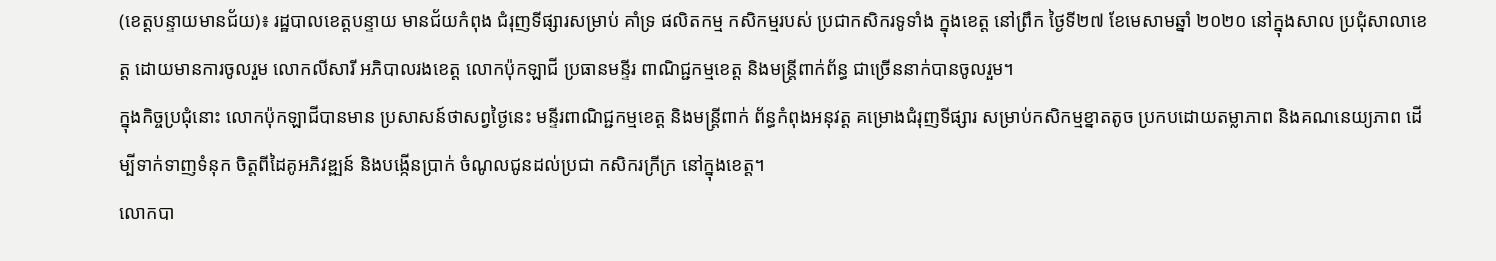(ខេត្តបន្ទាយមានជ័យ)៖ រដ្ឋបាលខេត្តបន្ទាយ មានជ័យកំពុង ជំរុញទីផ្សារសម្រាប់ គាំទ្រ ផលិតកម្ម កសិកម្មរបស់ ប្រជាកសិករទូទាំង ក្នុងខេត្ត នៅព្រឹក ថ្ងៃទី២៧ ខែមេសាមឆ្នាំ ២០២០ នៅក្នុងសាល ប្រជុំសាលាខេត្ត ដោយមានការចូលរួម លោកលីសារី អភិបាលរងខេត្ត លោកប៉ុកឡាជី ប្រធានមន្ទីរ ពាណិជ្ជកម្មខេត្ត និងមន្ត្រីពាក់ព័ន្ធ ជាច្រើននាក់បានចូលរួម។
ក្នុងកិច្ចប្រជុំនោះ លោកប៉ុកឡាជីបានមាន ប្រសាសន៍ថាសព្វថ្ងៃនេះ មន្ទីរពាណិជ្ជកម្មខេត្ត និងមន្ត្រីពាក់ ព័ន្ធកំពុងអនុវត្ត គម្រោងជំរុញទីផ្សារ សម្រាប់កសិកម្មខ្នាតតូច ប្រកបដោយតម្លាភាព និងគណនេយ្យភាព ដើម្បីទាក់ទាញទំនុក ចិត្តពីដៃគូអភិវឌ្ឍន៍ និងបង្កើនប្រាក់ ចំណូលជូនដល់ប្រជា កសិករក្រីក្រ នៅក្នុងខេត្ត។
លោកបា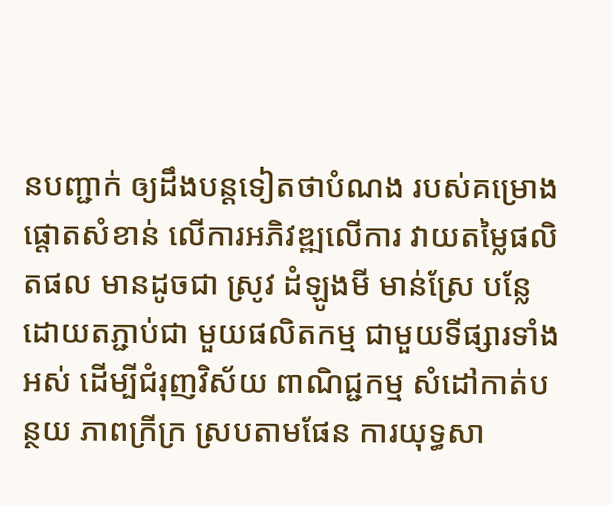នបញ្ជាក់ ឲ្យដឹងបន្តទៀតថាបំណង របស់គម្រោងផ្តោតសំខាន់ លើការអភិវឌ្ឍលើការ វាយតម្លៃផលិតផល មានដូចជា ស្រូវ ដំឡូងមី មាន់ស្រែ បន្លែ ដោយតភ្ជាប់ជា មួយផលិតកម្ម ជាមួយទីផ្សារទាំងអស់ ដើម្បីជំរុញវិស័យ ពាណិជ្ជកម្ម សំដៅកាត់បន្ថយ ភាពក្រីក្រ ស្របតាមផែន ការយុទ្ធសា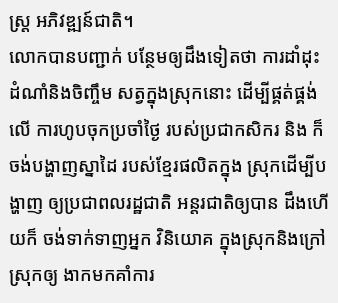ស្ត្រ អភិវឌ្ឍន៍ជាតិ។
លោកបានបញ្ជាក់ បន្ថែមឲ្យដឹងទៀតថា ការដាំដុះដំណាំនិងចិញ្ចឹម សត្វក្នុងស្រុកនោះ ដើម្បីផ្គត់ផ្គង់លើ ការហូបចុកប្រចាំថ្ងៃ របស់ប្រជាកសិករ និង ក៏ចង់បង្ហាញស្នាដៃ របស់ខ្មែរផលិតក្នុង ស្រុកដើម្បីបង្ហាញ ឲ្យប្រជាពលរដ្ឋជាតិ អន្តរជាតិឲ្យបាន ដឹងហើយក៏ ចង់ទាក់ទាញអ្នក វិនិយោគ ក្នុងស្រុកនិងក្រៅស្រុកឲ្យ ងាកមកគាំការ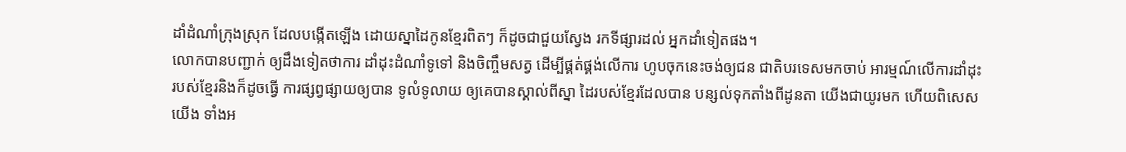ដាំដំណាំក្រុងស្រុក ដែលបង្កើតឡើង ដោយស្នាដៃកូនខ្មែរពិតៗ ក៏ដូចជាជួយស្វែង រកទីផ្សារដល់ អ្នកដាំទៀតផង។
លោកបានបញ្ជាក់ ឲ្យដឹងទៀតថាការ ដាំដុះដំណាំទូទៅ និងចិញ្ចឹមសត្វ ដើម្បីផ្គត់ផ្គង់លើការ ហូបចុកនេះចង់ឲ្យជន ជាតិបរទេសមកចាប់ អារម្មណ៍លើការដាំដុះ របស់ខ្មែរនិងក៏ដូចធ្វើ ការផ្សព្វផ្សាយឲ្យបាន ទូលំទូលាយ ឲ្យគេបានស្គាល់ពីស្នា ដៃរបស់ខ្មែរដែលបាន បន្សល់ទុកតាំងពីដូនតា យើងជាយូរមក ហើយពិសេសយើង ទាំងអ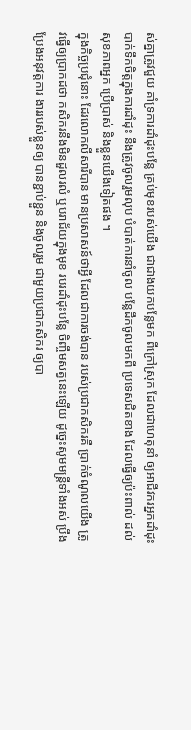ស់គ្នាត្រូវជួយ គាំទ្រការដាំដុះបន្លែ គ្រប់មុខរបស់យើង ជាជាងយកបន្លែមក ពីក្រៅស្រុក ដែលជាហេតុនាំ ឲ្យអាជីវករអ្នកដាំដុះ បាក់ទឹកចិត្តក្នុងការដាំដុះ នឹងត្រូវចូលរួមលុប បំបាត់ការនាំចូល បន្លែដឹកចូលមកពី ប្រទេសជិតខាង ដែលធ្វើឲ្យប៉ះពាល់ ដល់សុខភាពអ្នក ប្រើប្រាស់ និងខ្លួនយើងទៀតផង ។
ក្នុងកិច្ចប្រជុំនោះ ដែរលោកលីសារីបាន មានប្រសាសន៍ថាអ្វី ដែលជាការចង់បាន របស់ប្រជាកសិករគឺ ប្រាក់ចំណូលយើង ត្រូវធ្វើឲ្យប្រាកដថា កសិករនឹងមិនដួលរលំ ឬបរាជ័យក្នុងមុខ របរដាំដុះបន្លែ ចិញ្ចឹមសត្វនេះឡើយ ដូច្នេះសូមមន្ត្រីទាំងអស់ ប្រឹងប្រែងអនុវត្តការ ងាររបស់ខ្លួនឲ្យ បានខ្ជាប់ខ្ជួន និងចូលរួម ជាមួយប្រជាកសិករ ឲ្យបា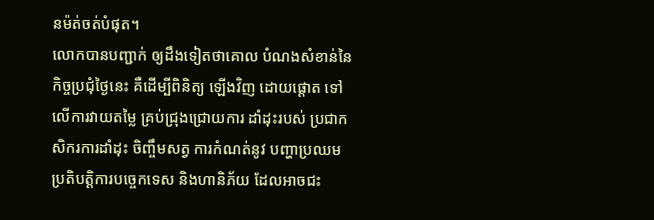នម៉ត់ចត់បំផុត។
លោកបានបញ្ជាក់ ឲ្យដឹងទៀតថាគោល បំណងសំខាន់នៃ កិច្ចប្រជុំថ្ងៃនេះ គឺដើម្បីពិនិត្យ ឡើងវិញ ដោយផ្តោត ទៅលើការវាយតម្លៃ គ្រប់ជ្រុងជ្រោយការ ដាំដុះរបស់ ប្រជាកសិករការដាំដុះ ចិញ្ចឹមសត្វ ការកំណត់នូវ បញ្ហាប្រឈម ប្រតិបត្តិការបច្ចេកទេស និងហានិភ័យ ដែលអាចជះ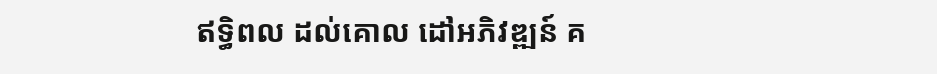ឥទ្ធិពល ដល់គោល ដៅអភិវឌ្ឍន៍ គ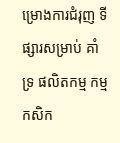ម្រោងការជំរុញ ទីផ្សារសម្រាប់ គាំទ្រ ផលិតកម្ម កម្មកសិក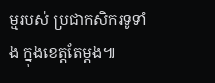ម្មរបស់ ប្រជាកសិករទូទាំង ក្នុងខេត្តតែម្តង៕